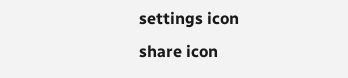settings icon
share icon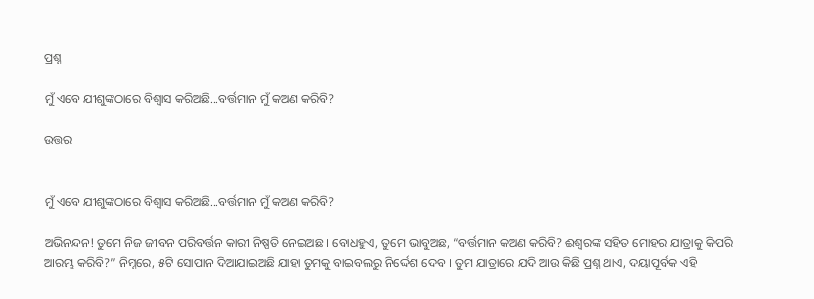ପ୍ରଶ୍ନ

ମୁଁ ଏବେ ଯୀଶୁଙ୍କଠାରେ ବିଶ୍ଵାସ କରିଅଛି...ବର୍ତ୍ତମାନ ମୁଁ କଅଣ କରିବି?

ଉତ୍ତର


ମୁଁ ଏବେ ଯୀଶୁଙ୍କଠାରେ ବିଶ୍ଵାସ କରିଅଛି...ବର୍ତ୍ତମାନ ମୁଁ କଅଣ କରିବି?

ଅଭିନନ୍ଦନ! ତୁମେ ନିଜ ଜୀବନ ପରିବର୍ତ୍ତନ କାରୀ ନିଷ୍ପତି ନେଇଅଛ । ବୋଧହୁଏ, ତୁମେ ଭାବୁଅଛ, “ବର୍ତ୍ତମାନ କଅଣ କରିବି? ଈଶ୍ଵରଙ୍କ ସହିତ ମୋହର ଯାତ୍ରାକୁ କିପରି ଆରମ୍ଭ କରିବି?” ନିମ୍ନରେ, ୫ଟି ସୋପାନ ଦିଆଯାଇଅଛି ଯାହା ତୁମକୁ ବାଇବଲରୁ ନିର୍ଦ୍ଦେଶ ଦେବ । ତୁମ ଯାତ୍ରାରେ ଯଦି ଆଉ କିଛି ପ୍ରଶ୍ନ ଥାଏ, ଦୟାପୂର୍ବକ ଏହି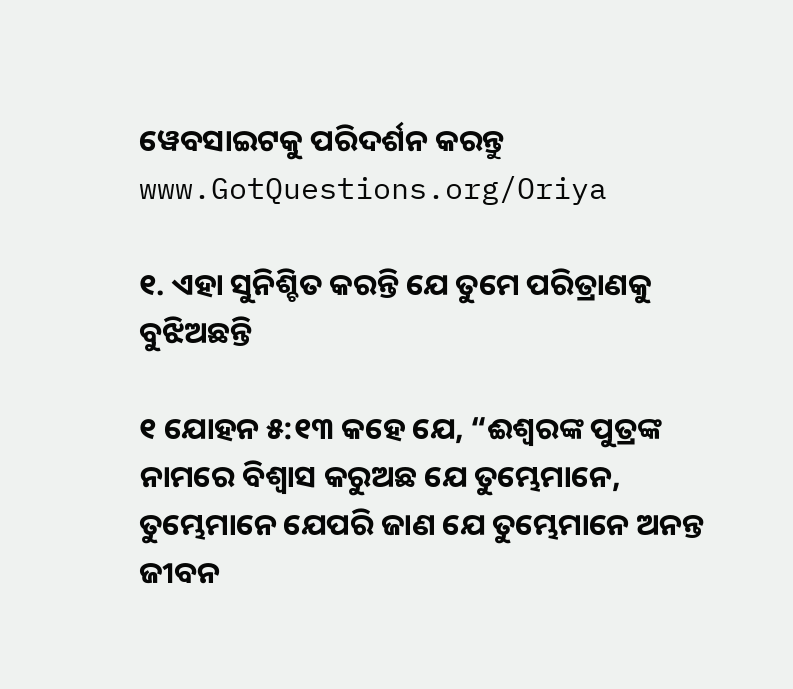ୱେବସାଇଟକୁ ପରିଦର୍ଶନ କରନ୍ତୁ www.GotQuestions.org/Oriya

୧. ଏହା ସୁନିଶ୍ଚିତ କରନ୍ତି ଯେ ତୁମେ ପରିତ୍ରାଣକୁ ବୁଝିଅଛନ୍ତି

୧ ଯୋହନ ୫:୧୩ କହେ ଯେ, “ଈଶ୍ଵରଙ୍କ ପୁତ୍ରଙ୍କ ନାମରେ ବିଶ୍ଵାସ କରୁଅଛ ଯେ ତୁମ୍ଭେମାନେ, ତୁମ୍ଭେମାନେ ଯେପରି ଜାଣ ଯେ ତୁମ୍ଭେମାନେ ଅନନ୍ତ ଜୀବନ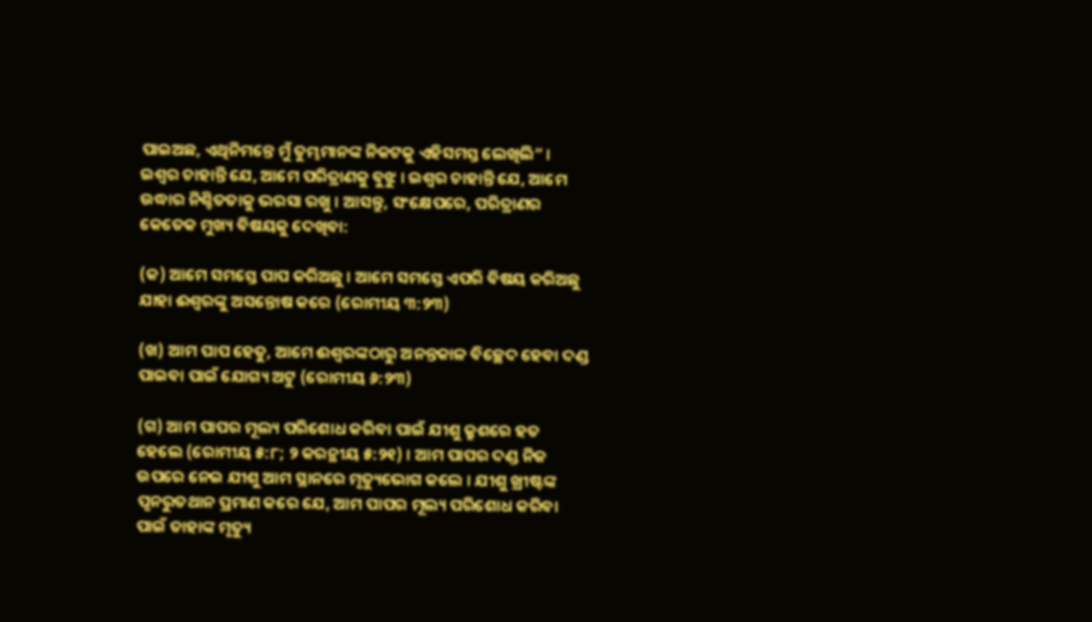ପାଇଅଛ, ଏଥିନିମନ୍ତେ ମୁଁ ତୁମ୍ଭମାନଙ୍କ ନିକଟକୁ ଏହିସମସ୍ତ ଲେଖିଲି” । ଇଶ୍ଵର ଚାହାନ୍ତି ଯେ, ଆମେ ପରିତ୍ରାଣକୁ ବୁଝୁ । ଇଶ୍ଵର ଚାହାନ୍ତି ଯେ, ଆମେ ଉଦ୍ଧାର ନିଶ୍ଚିତତାକୁ ଭରସା ରଖୁ । ଆସନ୍ତୁ, ସଂକ୍ଷେପରେ, ପରିତ୍ରାଣର କେତେକ ମୁଖ୍ୟ ବିଷୟକୁ ଦେଖିବା:

(କ) ଆମେ ସମସ୍ତେ ପାପ କରିଅଛୁ । ଆମେ ସମସ୍ତେ ଏପରି ବିଷୟ କରିଅଛୁ ଯାହା ଈଶ୍ଵରଙ୍କୁ ଅସନ୍ତୋଷ କରେ (ରୋମୀୟ ୩:୨୩)

(ଖ) ଆମ ପାପ ହେତୁ, ଆମେ ଈଶ୍ଵରଙ୍କଠାରୁ ଅନନ୍ତକାଳ ବିଚ୍ଛେଦ ହେବା ଦଣ୍ଡ ପାଇବା ପାଇଁ ଯୋଗ୍ୟ ଅଟୁ (ରୋମୀୟ ୬:୨୩)

(ଗ) ଆମ ପାପର ମୂଲ୍ୟ ପରିଶୋଧ କରିବା ପାଇଁ ଯୀଶୁ କ୍ରୁଶରେ ହତ ହେଲେ (ରୋମୀୟ ୫:୮; ୨ କରନ୍ଥୀୟ ୫:୨୧) । ଆମ ପାପର ଦଣ୍ଡ ନିଜ ଉପରେ ନେଇ ଯୀଶୁ ଆମ ସ୍ଥାନରେ ମୃତ୍ୟୁଭୋଗ କଲେ । ଯୀଶୁ ଖ୍ରୀଷ୍ଟଙ୍କ ପୃନରୁତଥାନ ପ୍ରମାଣ କରେ ଯେ, ଆମ ପାପର ମୂଲ୍ୟ ପରିଶୋଧ କରିବା ପାଇଁ ତାହାଙ୍କ ମୃତ୍ୟୁ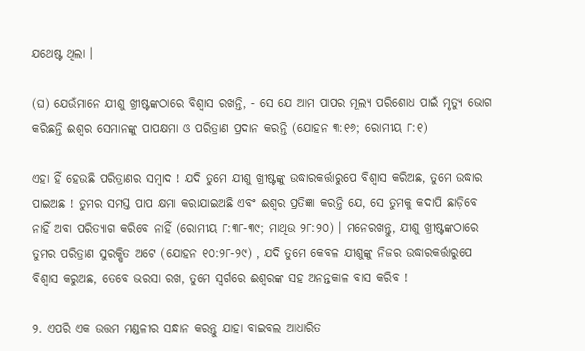ଯଥେଷ୍ଟ ଥିଲା ।

(ଘ) ଯେଉଁମାନେ ଯୀଶୁ ଖ୍ରୀଷ୍ଟଙ୍କଠାରେ ବିଶ୍ଵାସ ରଖନ୍ତି, - ସେ ଯେ ଆମ ପାପର ମୂଲ୍ୟ ପରିଶୋଧ ପାଇଁ ମୃତ୍ୟୁ ଭୋଗ କରିଛନ୍ତି ଈଶ୍ଵର ସେମାନଙ୍କୁ ପାପକ୍ଷମା ଓ ପରିତ୍ରାଣ ପ୍ରଦାନ କରନ୍ତି (ଯୋହନ ୩:୧୬; ରୋମୀୟ ୮:୧)

ଏହା ହିଁ ହେଉଛି ପରିତ୍ରାଣର ସମ୍ବାଦ ! ଯଦି ତୁମେ ଯୀଶୁ ଖ୍ରୀଷ୍ଟଙ୍କୁ ଉଦ୍ଧାରକର୍ତ୍ତାରୁପେ ବିଶ୍ଵାସ କରିଅଛ, ତୁମେ ଉଦ୍ଧାର ପାଇଅଛ ! ତୁମର ସମସ୍ତ ପାପ କ୍ଷମା କରାଯାଇଅଛି ଏବଂ ଈଶ୍ଵର ପ୍ରତିଜ୍ଞା କରନ୍ତି ଯେ, ସେ ତୁମକୁ କଦାପି ଛାଡ଼ିବେ ନାହିଁ ଅବା ପରିତ୍ୟାଗ କରିବେ ନାହିଁ (ରୋମୀୟ ୮:୩୮-୩୯; ମାଥିଉ ୨୮:୨୦) । ମନେରଖନ୍ତୁ, ଯୀଶୁ ଖ୍ରୀଷ୍ଟଙ୍କଠାରେ ତୁମର ପରିତ୍ରାଣ ସୁରକ୍ଷିତ ଅଟେ (ଯୋହନ ୧୦:୨୮-୨୯) , ଯଦି ତୁମେ କେବଳ ଯୀଶୁଙ୍କୁ ନିଜର ଉଦ୍ଧାରକର୍ତ୍ତାରୁପେ ବିଶ୍ଵାସ କରୁଅଛ, ତେବେ ଭରସା ରଖ, ତୁମେ ସ୍ଵର୍ଗରେ ଈଶ୍ଵରଙ୍କ ସହ ଅନନ୍ତକାଳ ବାସ କରିବ !

୨. ଏପରି ଏକ ଉତ୍ତମ ମଣ୍ଡଳୀର ସନ୍ଧାନ କରନ୍ତୁ ଯାହା ବାଇବଲ ଆଧାରିତ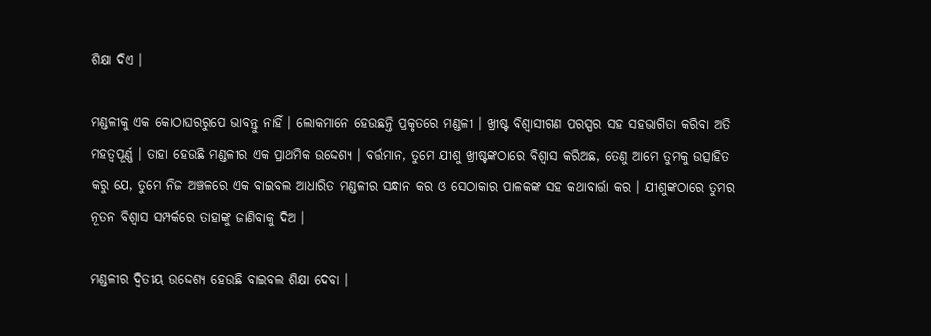ଶିକ୍ଷା ଦିଏ ।

ମଣ୍ଡଳୀକୁ ଏକ କୋଠାଘରରୁପେ ଭାବନ୍ତୁ ନାହିଁ । ଲୋକମାନେ ହେଉଛନ୍ତି ପ୍ରକୃତରେ ମଣ୍ଡଳୀ । ଖ୍ରୀଷ୍ଟ ବିଶ୍ଵାସୀଗଣ ପରସ୍ପର ସହ ସହଭାଗିତା କରିବା ଅତି ମହତ୍ଵପୂର୍ଣ୍ଣ । ତାହା ହେଉଛି ମଣ୍ଡଳୀର ଏକ ପ୍ରାଥମିକ ଉଦ୍ଦେଶ୍ୟ । ବର୍ତ୍ତମାନ, ତୁମେ ଯୀଶୁ ଖ୍ରୀଷ୍ଟଙ୍କଠାରେ ବିଶ୍ଵାସ କରିଅଛ, ତେଣୁ ଆମେ ତୁମକୁ ଉତ୍ସାହିତ କରୁ ଯେ, ତୁମେ ନିଜ ଅଞ୍ଚଳରେ ଏକ ବାଇବଲ ଆଧାରିତ ମଣ୍ଡଳୀର ସନ୍ଧାନ କର ଓ ସେଠାକାର ପାଳକଙ୍କ ସହ କଥାବାର୍ତ୍ତା କର । ଯୀଶୁଙ୍କଠାରେ ତୁମର ନୂତନ ବିଶ୍ଵାସ ସମ୍ପର୍କରେ ତାହାଙ୍କୁ ଜାଣିବାକୁ ଦିଅ ।

ମଣ୍ଡଳୀର ଦ୍ଵିତୀୟ ଉଦ୍ଦେଶ୍ୟ ହେଉଛି ବାଇବଲ ଶିକ୍ଷା ଦେବା ।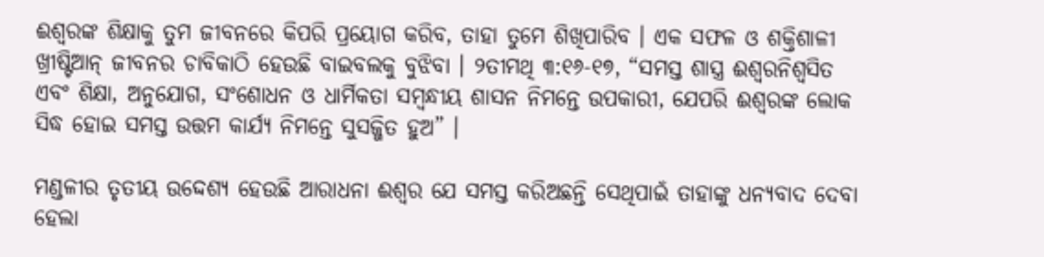ଈଶ୍ଵରଙ୍କ ଶିକ୍ଷାକୁ ତୁମ ଜୀବନରେ କିପରି ପ୍ରୟୋଗ କରିବ, ତାହା ତୁମେ ଶିଖିପାରିବ । ଏକ ସଫଳ ଓ ଶକ୍ତିଶାଳୀ ଖ୍ରୀଷ୍ଟିଆନ୍ ଜୀବନର ଚାବିକାଠି ହେଉଛି ବାଇବଲକୁ ବୁଝିବା । ୨ତୀମଥି ୩:୧୬-୧୭, “ସମସ୍ତ ଶାସ୍ତ୍ର ଈଶ୍ଵରନିଶ୍ଵସିତ ଏବଂ ଶିକ୍ଷା, ଅନୁଯୋଗ, ସଂଶୋଧନ ଓ ଧାର୍ମିକତା ସମ୍ବନ୍ଧୀୟ ଶାସନ ନିମନ୍ତେ ଉପକାରୀ, ଯେପରି ଈଶ୍ଵରଙ୍କ ଲୋକ ସିଦ୍ଧ ହୋଇ ସମସ୍ତ ଉତ୍ତମ କାର୍ଯ୍ୟ ନିମନ୍ତେ ସୁସଜ୍ଜିତ ହୁଅ” ।

ମଣ୍ଡଳୀର ତୃତୀୟ ଉଦ୍ଦେଶ୍ୟ ହେଉଛି ଆରାଧନା ଈଶ୍ଵର ଯେ ସମସ୍ତ କରିଅଛନ୍ତି ସେଥିପାଇଁ ତାହାଙ୍କୁ ଧନ୍ୟବାଦ ଦେବା ହେଲା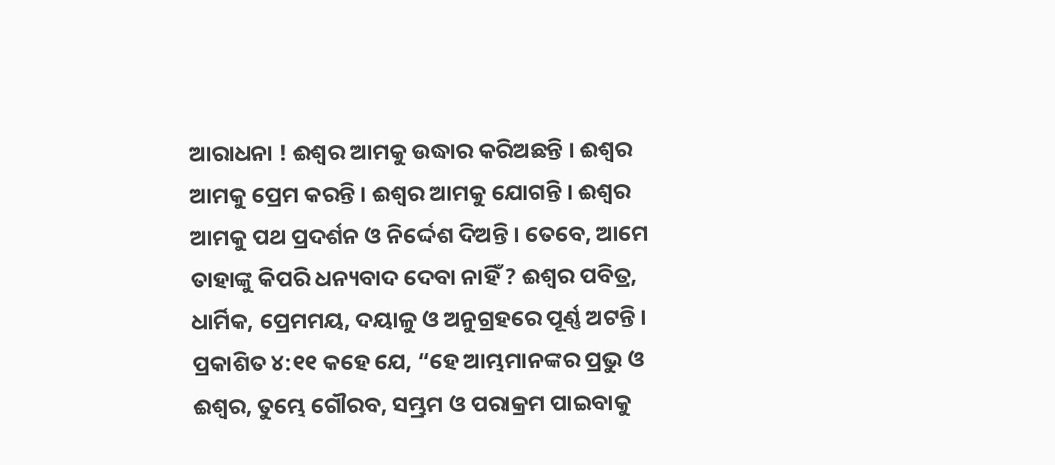ଆରାଧନା ! ଈଶ୍ଵର ଆମକୁ ଉଦ୍ଧାର କରିଅଛନ୍ତି । ଈଶ୍ଵର ଆମକୁ ପ୍ରେମ କରନ୍ତି । ଈଶ୍ଵର ଆମକୁ ଯୋଗନ୍ତି । ଈଶ୍ଵର ଆମକୁ ପଥ ପ୍ରଦର୍ଶନ ଓ ନିର୍ଦ୍ଦେଶ ଦିଅନ୍ତି । ତେବେ, ଆମେ ତାହାଙ୍କୁ କିପରି ଧନ୍ୟବାଦ ଦେବା ନାହିଁ ? ଈଶ୍ଵର ପବିତ୍ର, ଧାର୍ମିକ, ପ୍ରେମମୟ, ଦୟାଳୁ ଓ ଅନୁଗ୍ରହରେ ପୂର୍ଣ୍ଣ ଅଟନ୍ତି । ପ୍ରକାଶିତ ୪:୧୧ କହେ ଯେ, “ହେ ଆମ୍ଭମାନଙ୍କର ପ୍ରଭୁ ଓ ଈଶ୍ଵର, ତୁମ୍ଭେ ଗୌରବ, ସମ୍ଭ୍ରମ ଓ ପରାକ୍ରମ ପାଇବାକୁ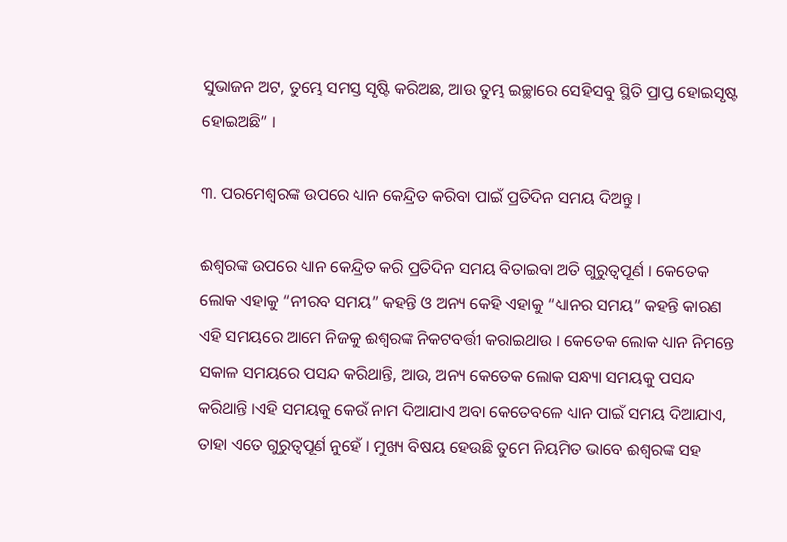ସୁଭାଜନ ଅଟ, ତୁମ୍ଭେ ସମସ୍ତ ସୃଷ୍ଟି କରିଅଛ, ଆଉ ତୁମ୍ଭ ଇଚ୍ଛାରେ ସେହିସବୁ ସ୍ଥିତି ପ୍ରାପ୍ତ ହୋଇସୃଷ୍ଟ ହୋଇଅଛି” ।

୩. ପରମେଶ୍ଵରଙ୍କ ଉପରେ ଧ୍ୟାନ କେନ୍ଦ୍ରିତ କରିବା ପାଇଁ ପ୍ରତିଦିନ ସମୟ ଦିଅନ୍ତୁ ।

ଈଶ୍ଵରଙ୍କ ଉପରେ ଧ୍ୟାନ କେନ୍ଦ୍ରିତ କରି ପ୍ରତିଦିନ ସମୟ ବିତାଇବା ଅତି ଗୁରୁତ୍ଵପୂର୍ଣ । କେତେକ ଲୋକ ଏହାକୁ “ନୀରବ ସମୟ” କହନ୍ତି ଓ ଅନ୍ୟ କେହି ଏହାକୁ “ଧ୍ୟାନର ସମୟ” କହନ୍ତି କାରଣ ଏହି ସମୟରେ ଆମେ ନିଜକୁ ଈଶ୍ଵରଙ୍କ ନିକଟବର୍ତ୍ତୀ କରାଇଥାଉ । କେତେକ ଲୋକ ଧ୍ୟାନ ନିମନ୍ତେ ସକାଳ ସମୟରେ ପସନ୍ଦ କରିଥାନ୍ତି, ଆଉ, ଅନ୍ୟ କେତେକ ଲୋକ ସନ୍ଧ୍ୟା ସମୟକୁ ପସନ୍ଦ କରିଥାନ୍ତି ।ଏହି ସମୟକୁ କେଉଁ ନାମ ଦିଆଯାଏ ଅବା କେତେବଳେ ଧ୍ୟାନ ପାଇଁ ସମୟ ଦିଆଯାଏ, ତାହା ଏତେ ଗୁରୁତ୍ଵପୂର୍ଣ ନୁହେଁ । ମୁଖ୍ୟ ବିଷୟ ହେଉଛି ତୁମେ ନିୟମିତ ଭାବେ ଈଶ୍ଵରଙ୍କ ସହ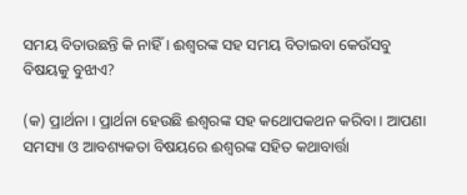ସମୟ ବିତାଉଛନ୍ତି କି ନାହିଁ । ଈଶ୍ଵରଙ୍କ ସହ ସମୟ ବିତାଇବା କେଉଁସବୁ ବିଷୟକୁ ବୁଝାଏ?

(କ) ପ୍ରାର୍ଥନା । ପ୍ରାର୍ଥନା ହେଉଛି ଈଶ୍ଵରଙ୍କ ସହ କଥୋପକଥନ କରିବା । ଆପଣା ସମସ୍ୟା ଓ ଆବଶ୍ୟକତା ବିଷୟରେ ଈଶ୍ଵରଙ୍କ ସହିତ କଥାବାର୍ତ୍ତା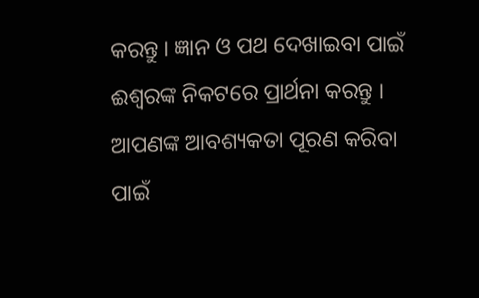କରନ୍ତୁ । ଜ୍ଞାନ ଓ ପଥ ଦେଖାଇବା ପାଇଁ ଈଶ୍ଵରଙ୍କ ନିକଟରେ ପ୍ରାର୍ଥନା କରନ୍ତୁ । ଆପଣଙ୍କ ଆବଶ୍ୟକତା ପୂରଣ କରିବା ପାଇଁ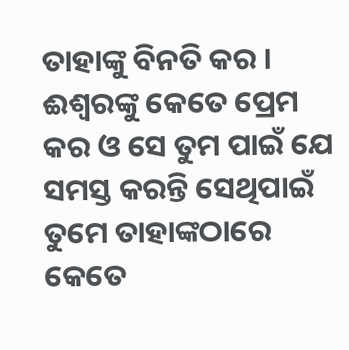ତାହାଙ୍କୁ ବିନତି କର । ଈଶ୍ଵରଙ୍କୁ କେତେ ପ୍ରେମ କର ଓ ସେ ତୁମ ପାଇଁ ଯେ ସମସ୍ତ କରନ୍ତି ସେଥିପାଇଁ ତୁମେ ତାହାଙ୍କଠାରେ କେତେ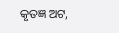କୃତଜ୍ଞ ଅଟ,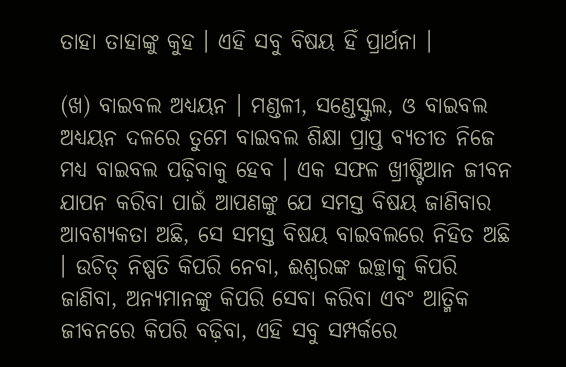ତାହା ତାହାଙ୍କୁ କୁହ । ଏହି ସବୁ ବିଷୟ ହିଁ ପ୍ରାର୍ଥନା ।

(ଖ) ବାଇବଲ ଅଧ୍ୟୟନ । ମଣ୍ଡଳୀ, ସଣ୍ଡେସ୍କୁଲ, ଓ ବାଇବଲ ଅଧ୍ୟୟନ ଦଳରେ ତୁମେ ବାଇବଲ ଶିକ୍ଷା ପ୍ରାପ୍ତ ବ୍ୟତୀତ ନିଜେ ମଧ୍ୟ ବାଇବଲ ପଢ଼ିବାକୁ ହେବ । ଏକ ସଫଳ ଖ୍ରୀଷ୍ଟିଆନ ଜୀବନ ଯାପନ କରିବା ପାଇଁ ଆପଣଙ୍କୁ ଯେ ସମସ୍ତ ବିଷୟ ଜାଣିବାର ଆବଶ୍ୟକତା ଅଛି, ସେ ସମସ୍ତ ବିଷୟ ବାଇବଲରେ ନିହିତ ଅଛି । ଉଚିତ୍ ନିଷ୍ପତି କିପରି ନେବା, ଈଶ୍ଵରଙ୍କ ଇଚ୍ଛାକୁ କିପରି ଜାଣିବା, ଅନ୍ୟମାନଙ୍କୁ କିପରି ସେବା କରିବା ଏବଂ ଆତ୍ମିକ ଜୀବନରେ କିପରି ବଢ଼ିବା, ଏହି ସବୁ ସମ୍ପର୍କରେ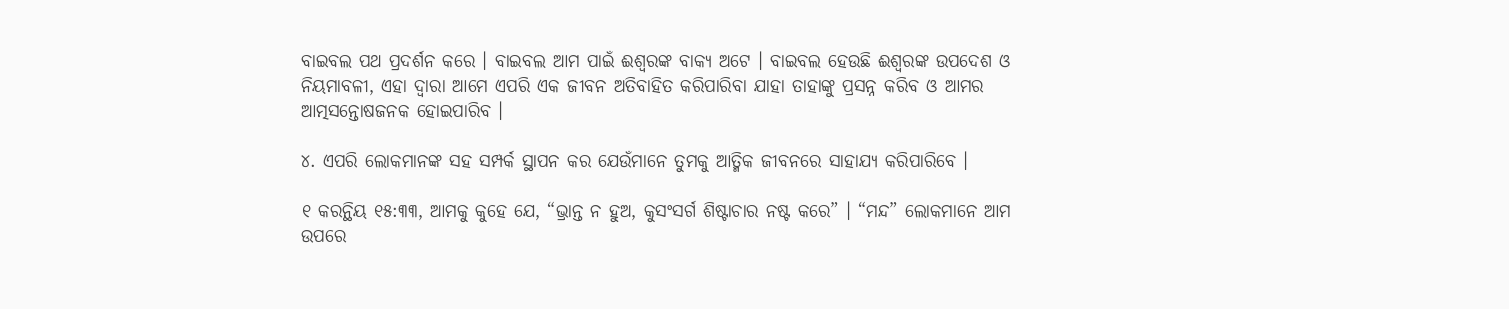ବାଇବଲ ପଥ ପ୍ରଦର୍ଶନ କରେ । ବାଇବଲ ଆମ ପାଇଁ ଈଶ୍ଵରଙ୍କ ବାକ୍ୟ ଅଟେ । ବାଇବଲ ହେଉଛି ଈଶ୍ଵରଙ୍କ ଉପଦେଶ ଓ ନିୟମାବଳୀ, ଏହା ଦ୍ଵାରା ଆମେ ଏପରି ଏକ ଜୀବନ ଅତିବାହିତ କରିପାରିବା ଯାହା ତାହାଙ୍କୁ ପ୍ରସନ୍ନ କରିବ ଓ ଆମର ଆତ୍ମସନ୍ତୋଷଜନକ ହୋଇପାରିବ ।

୪. ଏପରି ଲୋକମାନଙ୍କ ସହ ସମ୍ପର୍କ ସ୍ଥାପନ କର ଯେଉଁମାନେ ତୁମକୁ ଆତ୍ମିକ ଜୀବନରେ ସାହାଯ୍ୟ କରିପାରିବେ ।

୧ କରନ୍ଥିୟ ୧୫:୩୩, ଆମକୁ କୁହେ ଯେ, “ଭ୍ରାନ୍ତ ନ ହୁଅ, କୁସଂସର୍ଗ ଶିଷ୍ଟାଚାର ନଷ୍ଟ କରେ” । “ମନ୍ଦ” ଲୋକମାନେ ଆମ ଉପରେ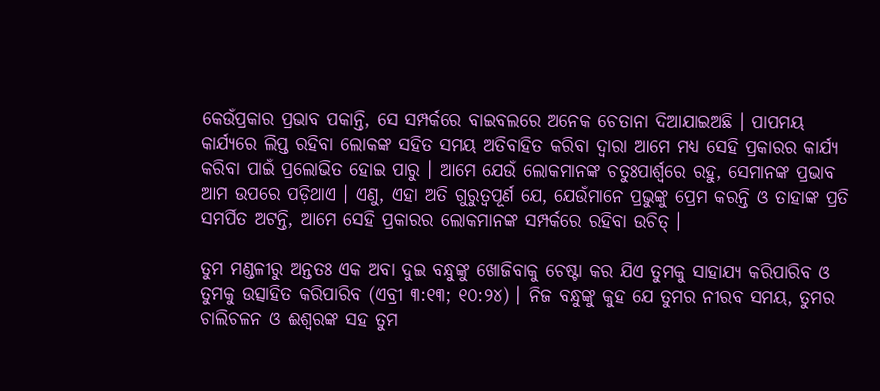କେଉଁପ୍ରକାର ପ୍ରଭାବ ପକାନ୍ତି, ସେ ସମ୍ପର୍କରେ ବାଇବଲରେ ଅନେକ ଚେତାନା ଦିଆଯାଇଅଛି । ପାପମୟ କାର୍ଯ୍ୟରେ ଲିପ୍ତ ରହିବା ଲୋକଙ୍କ ସହିତ ସମୟ ଅତିବାହିତ କରିବା ଦ୍ଵାରା ଆମେ ମଧ୍ୟ ସେହି ପ୍ରକାରର କାର୍ଯ୍ୟ କରିବା ପାଇଁ ପ୍ରଲୋଭିତ ହୋଇ ପାରୁ । ଆମେ ଯେଉଁ ଲୋକମାନଙ୍କ ଚତୁଃପାର୍ଶ୍ଵରେ ରହୁ, ସେମାନଙ୍କ ପ୍ରଭାବ ଆମ ଉପରେ ପଡ଼ିଥାଏ । ଏଣୁ, ଏହା ଅତି ଗୁରୁତ୍ଵପୂର୍ଣ ଯେ, ଯେଉଁମାନେ ପ୍ରଭୁଙ୍କୁ ପ୍ରେମ କରନ୍ତି ଓ ତାହାଙ୍କ ପ୍ରତି ସମର୍ପିତ ଅଟନ୍ତି, ଆମେ ସେହି ପ୍ରକାରର ଲୋକମାନଙ୍କ ସମ୍ପର୍କରେ ରହିବା ଉଚିତ୍ ।

ତୁମ ମଣ୍ଡଳୀରୁ ଅନ୍ତତଃ ଏକ ଅବା ଦୁଇ ବନ୍ଧୁଙ୍କୁ ଖୋଜିବାକୁ ଚେଷ୍ଟା କର ଯିଏ ତୁମକୁ ସାହାଯ୍ୟ କରିପାରିବ ଓ ତୁମକୁ ଉତ୍ସାହିତ କରିପାରିବ (ଏବ୍ରୀ ୩:୧୩; ୧୦:୨୪) । ନିଜ ବନ୍ଧୁଙ୍କୁ କୁହ ଯେ ତୁମର ନୀରବ ସମୟ, ତୁମର ଚାଲିଚଳନ ଓ ଈଶ୍ଵରଙ୍କ ସହ ତୁମ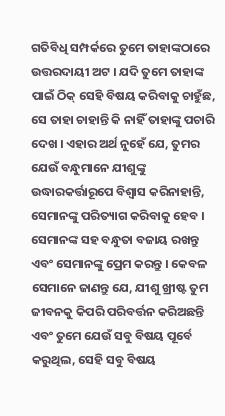ଗତିବିଧି ସମ୍ପର୍କରେ ତୁମେ ତାହାଙ୍କଠାରେ ଉତ୍ତରଦାୟୀ ଅଟ । ଯଦି ତୁମେ ତାହାଙ୍କ ପାଇଁ ଠିକ୍ ସେହି ବିଷୟ କରିବାକୁ ଚାହୁଁଛ, ସେ ତାହା ଚାହାନ୍ତି କି ନାହିଁ ତାହାଙ୍କୁ ପଚାରି ଦେଖ । ଏହାର ଅର୍ଥ ନୁହେଁ ଯେ, ତୁମର ଯେଉଁ ବନ୍ଧୁମାନେ ଯୀଶୁଙ୍କୁ ଉଦ୍ଧାରକର୍ତ୍ତାରୂପେ ବିଶ୍ଵାସ କରିନାହାନ୍ତି, ସେମାନଙ୍କୁ ପରିତ୍ୟାଗ କରିବାକୁ ହେବ । ସେମାନଙ୍କ ସହ ବନ୍ଧୁତା ବଜାୟ ରଖନ୍ତୁ ଏବଂ ସେମାନଙ୍କୁ ପ୍ରେମ କରନ୍ତୁ । କେବଳ ସେମାନେ ଜାଣନ୍ତୁ ଯେ, ଯୀଶୁ ଖ୍ରୀଷ୍ଟ ତୁମ ଜୀବନକୁ କିପରି ପରିବର୍ତ୍ତନ କରିଅଛନ୍ତି ଏବଂ ତୁମେ ଯେଉଁ ସବୁ ବିଷୟ ପୂର୍ବେ କରୁଥିଲ, ସେହି ସବୁ ବିଷୟ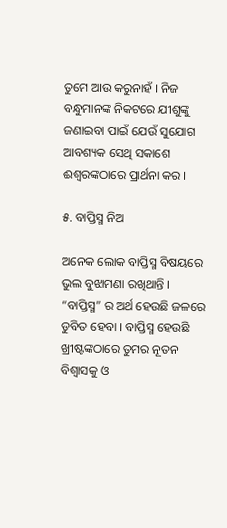ତୁମେ ଆଉ କରୁନାହଁ । ନିଜ ବନ୍ଧୁମାନଙ୍କ ନିକଟରେ ଯୀଶୁଙ୍କୁ ଜଣାଇବା ପାଇଁ ଯେଉଁ ସୁଯୋଗ ଆବଶ୍ୟକ ସେଥି ସକାଶେ ଈଶ୍ଵରଙ୍କଠାରେ ପ୍ରାର୍ଥନା କର ।

୫. ବାପ୍ତିସ୍ମ ନିଅ

ଅନେକ ଲୋକ ବାପ୍ତିସ୍ମ ବିଷୟରେ ଭୁଲ ବୁଝାମଣା ରଖିଥାନ୍ତି । “ବାପ୍ତିସ୍ମ” ର ଅର୍ଥ ହେଉଛି ଜଳରେ ଡୁବିତ ହେବା । ବାପ୍ତିସ୍ମ ହେଉଛି ଖ୍ରୀଷ୍ଟଙ୍କଠାରେ ତୁମର ନୂତନ ବିଶ୍ଵାସକୁ ଓ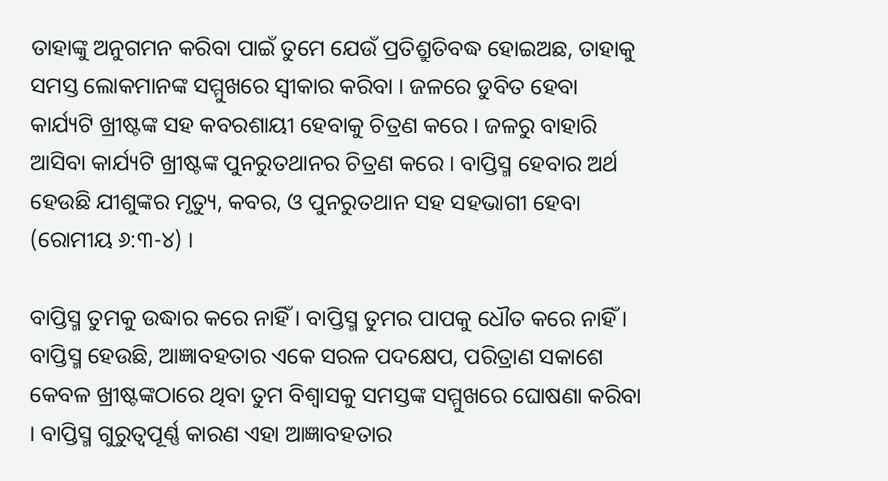ତାହାଙ୍କୁ ଅନୁଗମନ କରିବା ପାଇଁ ତୁମେ ଯେଉଁ ପ୍ରତିଶ୍ରୁତିବଦ୍ଧ ହୋଇଅଛ, ତାହାକୁ ସମସ୍ତ ଲୋକମାନଙ୍କ ସମ୍ମୁଖରେ ସ୍ଵୀକାର କରିବା । ଜଳରେ ଡୁବିତ ହେବା କାର୍ଯ୍ୟଟି ଖ୍ରୀଷ୍ଟଙ୍କ ସହ କବରଶାୟୀ ହେବାକୁ ଚିତ୍ରଣ କରେ । ଜଳରୁ ବାହାରି ଆସିବା କାର୍ଯ୍ୟଟି ଖ୍ରୀଷ୍ଟଙ୍କ ପୁନରୁତଥାନର ଚିତ୍ରଣ କରେ । ବାପ୍ତିସ୍ମ ହେବାର ଅର୍ଥ ହେଉଛି ଯୀଶୁଙ୍କର ମୃତ୍ୟୁ, କବର, ଓ ପୁନରୁତଥାନ ସହ ସହଭାଗୀ ହେବା (ରୋମୀୟ ୬:୩-୪) ।

ବାପ୍ତିସ୍ମ ତୁମକୁ ଉଦ୍ଧାର କରେ ନାହିଁ । ବାପ୍ତିସ୍ମ ତୁମର ପାପକୁ ଧୌତ କରେ ନାହିଁ । ବାପ୍ତିସ୍ମ ହେଉଛି, ଆଜ୍ଞାବହତାର ଏକେ ସରଳ ପଦକ୍ଷେପ, ପରିତ୍ରାଣ ସକାଶେ କେବଳ ଖ୍ରୀଷ୍ଟଙ୍କଠାରେ ଥିବା ତୁମ ବିଶ୍ଵାସକୁ ସମସ୍ତଙ୍କ ସମ୍ମୁଖରେ ଘୋଷଣା କରିବା । ବାପ୍ତିସ୍ମ ଗୁରୁତ୍ଵପୂର୍ଣ୍ଣ କାରଣ ଏହା ଆଜ୍ଞାବହତାର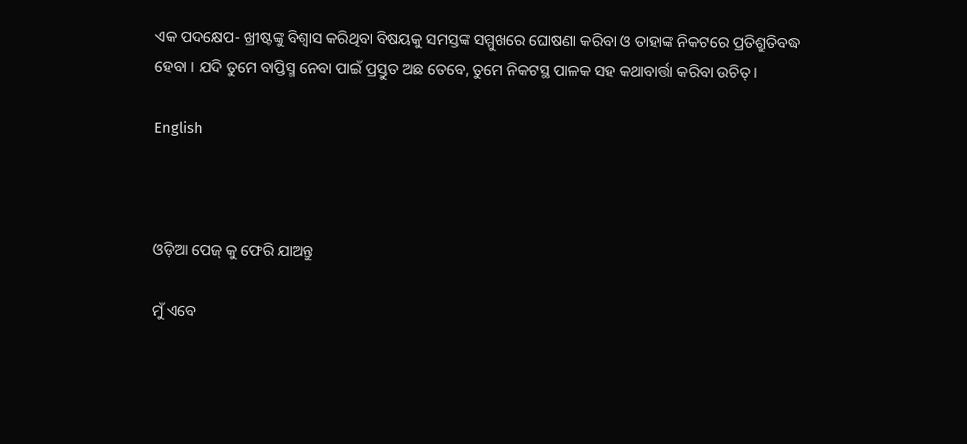ଏକ ପଦକ୍ଷେପ- ଖ୍ରୀଷ୍ଟଙ୍କୁ ବିଶ୍ଵାସ କରିଥିବା ବିଷୟକୁ ସମସ୍ତଙ୍କ ସମ୍ମୁଖରେ ଘୋଷଣା କରିବା ଓ ତାହାଙ୍କ ନିକଟରେ ପ୍ରତିଶ୍ରୁତିବଦ୍ଧ ହେବା । ଯଦି ତୁମେ ବାପ୍ତିସ୍ମ ନେବା ପାଇଁ ପ୍ରସ୍ତୁତ ଅଛ ତେବେ, ତୁମେ ନିକଟସ୍ଥ ପାଳକ ସହ କଥାବାର୍ତ୍ତା କରିବା ଉଚିତ୍ ।

English



ଓଡ଼ିଆ ପେଜ୍ କୁ ଫେରି ଯାଅନ୍ତୁ

ମୁଁ ଏବେ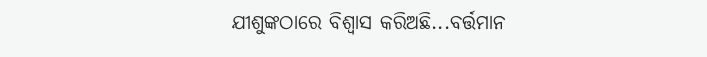ଯୀଶୁଙ୍କଠାରେ ବିଶ୍ଵାସ କରିଅଛି...ବର୍ତ୍ତମାନ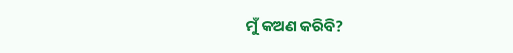ମୁଁ କଅଣ କରିବି?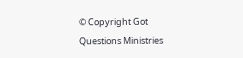© Copyright Got Questions Ministries